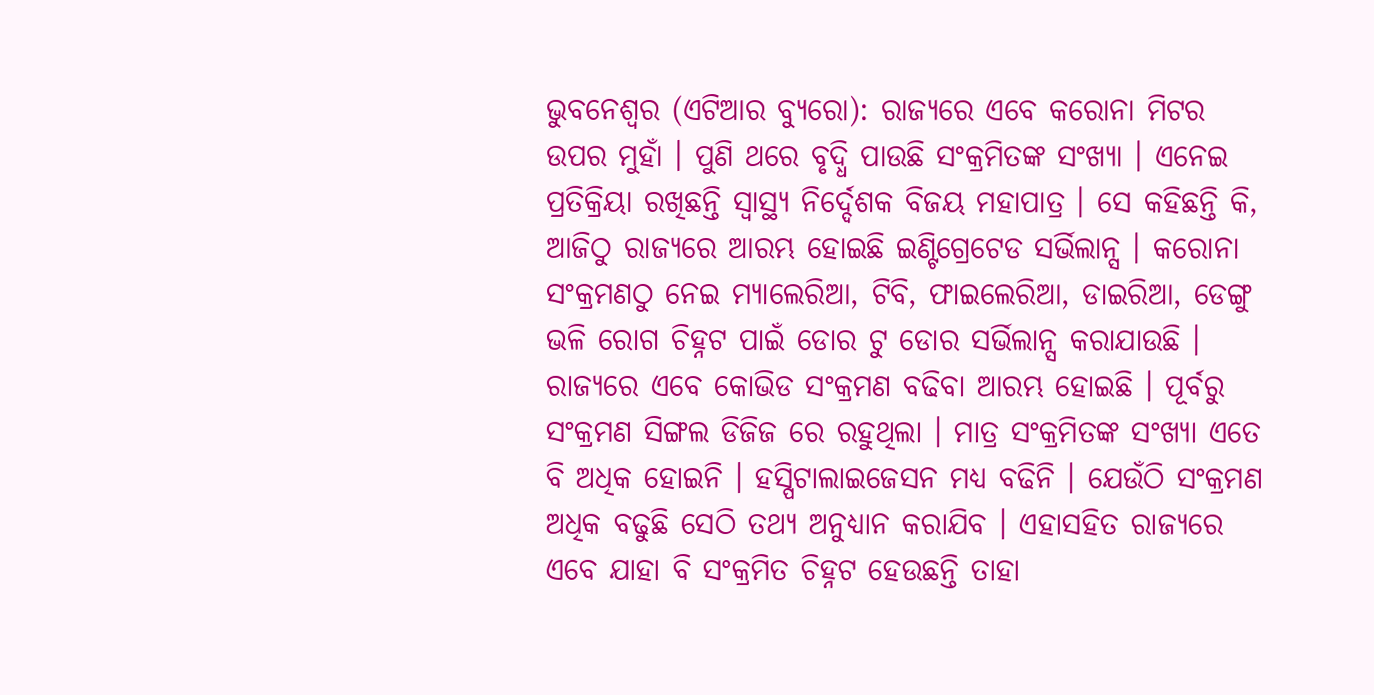ଭୁବନେଶ୍ୱର (ଏଟିଆର ବ୍ୟୁରୋ): ରାଜ୍ୟରେ ଏବେ କରୋନା ମିଟର ଉପର ମୁହାଁ । ପୁଣି ଥରେ ବୃଦ୍ଧି ପାଉଛି ସଂକ୍ରମିତଙ୍କ ସଂଖ୍ୟା । ଏନେଇ ପ୍ରତିକ୍ରିୟା ରଖିଛନ୍ତି ସ୍ୱାସ୍ଥ୍ୟ ନିର୍ଦ୍ଦେଶକ ବିଜୟ ମହାପାତ୍ର । ସେ କହିଛନ୍ତି କି, ଆଜିଠୁ ରାଜ୍ୟରେ ଆରମ୍ଭ ହୋଇଛି ଇଣ୍ଟିଗ୍ରେଟେଡ ସର୍ଭିଲାନ୍ସ । କରୋନା ସଂକ୍ରମଣଠୁ ନେଇ ମ୍ୟାଲେରିଆ, ଟିବି, ଫାଇଲେରିଆ, ଡାଇରିଆ, ଡେଙ୍ଗୁ ଭଳି ରୋଗ ଚିହ୍ନଟ ପାଇଁ ଡୋର ଟୁ ଡୋର ସର୍ଭିଲାନ୍ସ କରାଯାଉଛି ।
ରାଜ୍ୟରେ ଏବେ କୋଭିଡ ସଂକ୍ରମଣ ବଢିବା ଆରମ୍ଭ ହୋଇଛି । ପୂର୍ବରୁ ସଂକ୍ରମଣ ସିଙ୍ଗଲ ଡିଜିଜ ରେ ରହୁଥିଲା । ମାତ୍ର ସଂକ୍ରମିତଙ୍କ ସଂଖ୍ୟା ଏତେ ବି ଅଧିକ ହୋଇନି । ହସ୍ପିଟାଲାଇଜେସନ ମଧ୍ୟ ବଢିନି । ଯେଉଁଠି ସଂକ୍ରମଣ ଅଧିକ ବଢୁଛି ସେଠି ତଥ୍ୟ ଅନୁଧ୍ୟାନ କରାଯିବ । ଏହାସହିତ ରାଜ୍ୟରେ ଏବେ ଯାହା ବି ସଂକ୍ରମିତ ଚିହ୍ନଟ ହେଉଛନ୍ତି ତାହା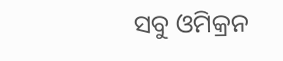ସବୁ ଓମିକ୍ରନ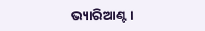ଭ୍ୟାରିଆଣ୍ଟ ।